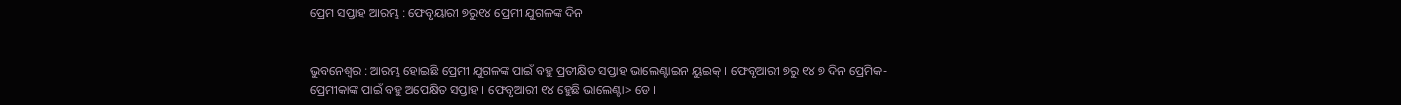ପ୍ରେମ ସପ୍ତାହ ଆରମ୍ଭ : ଫେବୃୟାରୀ ୭ରୁ୧୪ ପ୍ରେମୀ ଯୁଗଳଙ୍କ ଦିନ


ଭୁବନେଶ୍ୱର : ଆରମ୍ଭ ହୋଇଛି ପ୍ରେମୀ ଯୁଗଳଙ୍କ ପାଇଁ ବହୁ ପ୍ରତୀକ୍ଷିତ ସପ୍ତାହ ଭାଲେଣ୍ଟାଇନ ୟୁଇକ୍ । ଫେବୃଆରୀ ୭ରୁ ୧୪ ୭ ଦିନ ପ୍ରେମିକ- ପ୍ରେମୀକାଙ୍କ ପାଇଁ ବହୁ ଅପେକ୍ଷିତ ସପ୍ତାହ । ଫେବୃଆରୀ ୧୪ ହେୁଛି ଭାଲେଣ୍ଟା> ଡେ ।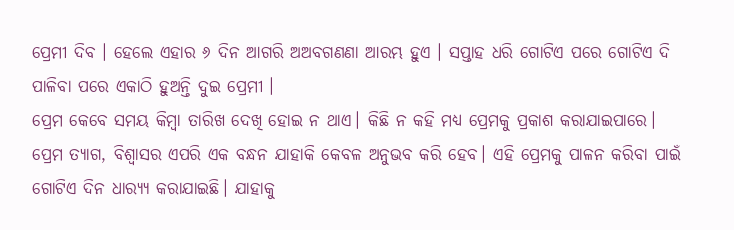ପ୍ରେମୀ ଦିବ । ହେଲେ ଏହାର ୬ ଦିନ ଆଗରି ଅଅବଗଣଣା ଆରମ୍ଭ ହୁଏ । ସପ୍ତାହ ଧରି ଗୋଟିଏ ପରେ ଗୋଟିଏ ଦି ପାଳିବା ପରେ ଏକାଠି ହୁଅନ୍ତି ଦୁଇ ପ୍ରେମୀ ।
ପ୍ରେମ କେବେ ସମୟ କିମ୍ବା ତାରିଖ ଦେଖି ହୋଇ ନ ଥାଏ। କିଛି ନ କହି ମଧ୍ୟ ପ୍ରେମକୁ ପ୍ରକାଶ କରାଯାଇପାରେ। ପ୍ରେମ ତ୍ୟାଗ, ବିଶ୍ୱାସର ଏପରି ଏକ ବନ୍ଧନ ଯାହାକି କେବଳ ଅନୁଭବ କରି ହେବ। ଏହି ପ୍ରେମକୁ ପାଳନ କରିବା ପାଇଁ ଗୋଟିଏ ଦିନ ଧାର‌୍ୟ୍ୟ କରାଯାଇଛି। ଯାହାକୁ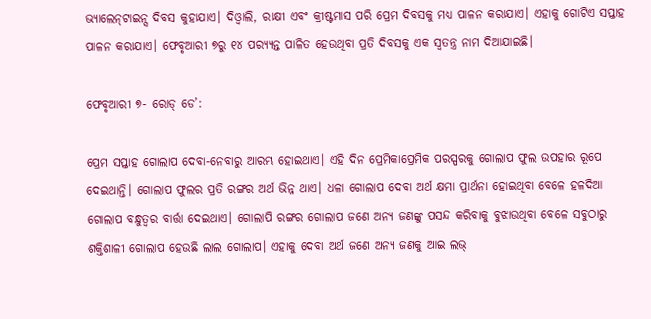ଭ୍ୟାଲେନ୍‌ଟାଇନ୍ସ ଦିବସ କୁହାଯାଏ। ଦିଓ୍ବାଲି, ରାକ୍ଷୀ ଏବଂ କ୍ରୀଷ୍ଟମାସ ପରି ପ୍ରେମ ଦିବସକୁ ମଧ୍ୟ ପାଳନ କରାଯାଏ। ଏହାକୁ ଗୋଟିଏ ସପ୍ତାହ ପାଳନ କରାଯାଏ। ଫେବୃଆରୀ ୭ରୁ ୧୪ ପର‌୍ୟ୍ୟନ୍ତ ପାଳିତ ହେଉଥିବା ପ୍ରତି ଦିବସକୁ ଏକ ସ୍ବତନ୍ତ୍ର ନାମ ଦିଆଯାଇଛି।

ଫେବୃଆରୀ ୭- ରୋଡ୍‌ ଡେ’:

ପ୍ରେମ ସପ୍ତାହ ଗୋଲାପ ଦେବା-ନେବାରୁ ଆରମ୍ଭ ହୋଇଥାଏ। ଏହି ଦିନ ପ୍ରେମିକାପ୍ରେମିକ ପରସ୍ପରକୁ ଗୋଲାପ ଫୁଲ ଉପହାର ରୂପେ ଦେଇଥାନ୍ତି। ଗୋଲାପ ଫୁଲର ପ୍ରତି ରଙ୍ଗର ଅର୍ଥ ଭିନ୍ନ ଥାଏ। ଧଳା ଗୋଲାପ ଦେବା ଅର୍ଥ କ୍ଷମା ପ୍ରାର୍ଥନା ହୋଇଥିବା ବେଳେ ହଳଦିଆ ଗୋଲାପ ବନ୍ଧୁତ୍ୱର ବାର୍ତ୍ତା ଦେଇଥାଏ। ଗୋଲାପି ରଙ୍ଗର ଗୋଲାପ ଜଣେ ଅନ୍ୟ ଜଣଙ୍କୁ ପସନ୍ଦ କରିବାକୁ ବୁଝାଉଥିବା ବେଳେ ସବୁଠାରୁ ଶକ୍ତିଶାଳୀ ଗୋଲାପ ହେଉଛି ଲାଲ ଗୋଲାପ। ଏହାକୁ ଦେବା ଅର୍ଥ ଜଣେ ଅନ୍ୟ ଜଣକୁ ଆଇ ଲଭ୍‌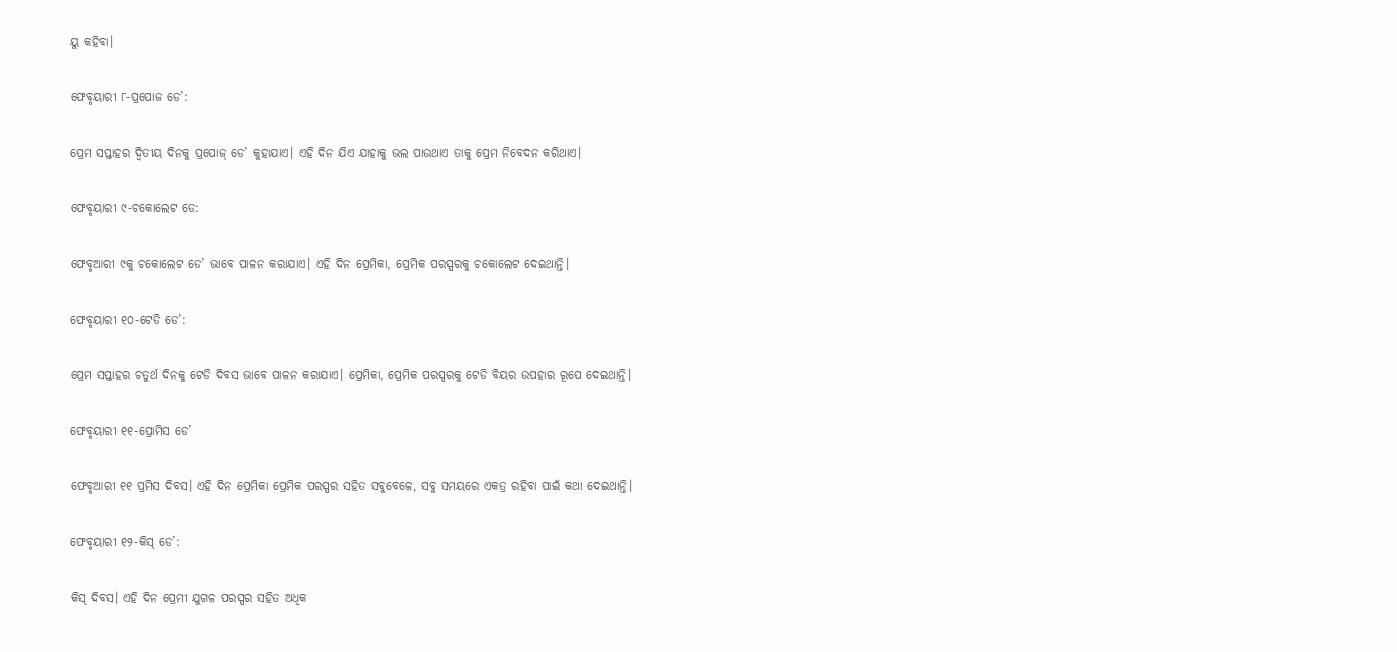ୟୁ କହିବା।

ଫେବୃୟାରୀ ୮-ପ୍ରପୋଜ ଡେ’:

ପ୍ରେମ ସପ୍ତାହର ଦ୍ୱିତୀୟ ଦିନକୁ ପ୍ରପୋଜ୍‌ ଡେ’ କୁହାଯାଏ। ଏହି ଦିନ ଯିଏ ଯାହାକୁ ଭଲ ପାଉଥାଏ ତାକୁ ପ୍ରେମ ନିବେଦନ କରିଥାଏ।

ଫେବୃୟାରୀ ୯-ଚକୋଲେଟ ଡେ:

ଫେବୃଆରୀ ୯କୁ ଚକୋଲେଟ ଡେ’ ଭାବେ ପାଳନ କରାଯାଏ। ଏହି ଦିନ ପ୍ରେମିକା, ପ୍ରେମିକ ପରସ୍ପରକୁ ଚକୋଲେଟ ଦେଇଥାନ୍ତି।

ଫେବୃୟାରୀ ୧୦-ଟେଡି ଡେ’:

ପ୍ରେମ ସପ୍ତାହର ଚତୁର୍ଥ ଦିନକୁ ଟେଡି ଦିବସ ଭାବେ ପାଳନ କରାଯାଏ। ପ୍ରେମିକା, ପ୍ରେମିକ ପରସ୍ପରକୁ ଟେଡି ବିୟର ଉପହାର ରୂପେ ଦେଇଥାନ୍ତି।

ଫେବୃୟାରୀ ୧୧-ପ୍ରୋମିସ ଡେ’

ଫେବୃଆରୀ ୧୧ ପ୍ରମିସ ଦିବସ। ଏହି ଦିନ ପ୍ରେମିକା ପ୍ରେମିକ ପରସ୍ପର ସହିତ ସବୁବେଳେ, ସବୁ ସମୟରେ ଏକତ୍ର ରହିବା ପାଇଁ କଥା ଦେଇଥାନ୍ତି।

ଫେବୃୟାରୀ ୧୨-କିସ୍‌ ଡେ’:

କିସ୍‌ ଦିବସ। ଏହି ଦିନ ପ୍ରେମୀ ଯୁଗଳ ପରସ୍ପର ସହିତ ଅଧିକ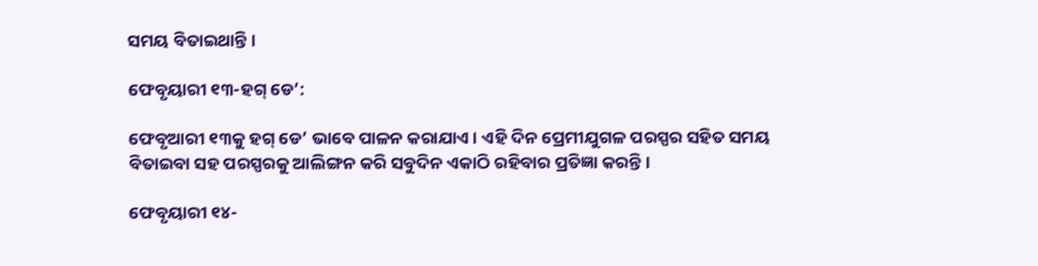ସମୟ ବିତାଇଥାନ୍ତି।

ଫେବୃୟାରୀ ୧୩-ହଗ୍‌ ଡେ’:

ଫେବୃଆରୀ ୧୩କୁ ହଗ୍‌ ଡେ’ ଭାବେ ପାଳନ କରାଯାଏ। ଏହି ଦିନ ପ୍ରେମୀଯୁଗଳ ପରସ୍ପର ସହିତ ସମୟ ବିତାଇବା ସହ ପରସ୍ପରକୁ ଆଲିଙ୍ଗନ କରି ସବୁଦିନ ଏକାଠି ରହିବାର ପ୍ରତିଜ୍ଞା କରନ୍ତି।

ଫେବୃୟାରୀ ୧୪-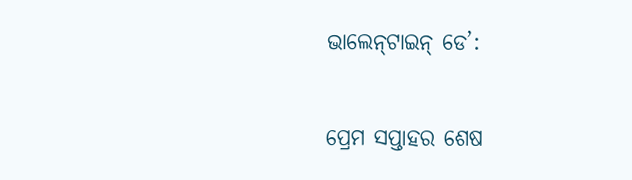ଭାଲେନ୍‌ଟାଇନ୍‌ ଡେ’:

ପ୍ରେମ ସପ୍ତାହର ଶେଷ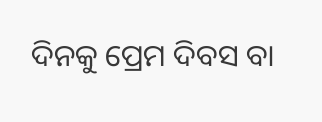ଦିନକୁ ପ୍ରେମ ଦିବସ ବା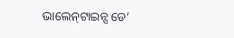ଭାଲେନ୍‌ଟାଇନ୍ସ ଡେ’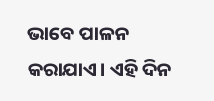ଭାବେ ପାଳନ କରାଯାଏ। ଏହି ଦିନ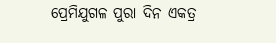ପ୍ରେମିଯୁଗଳ ପୁରା ଦିନ ଏକତ୍ର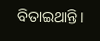ବିତାଇଥାନ୍ତି।